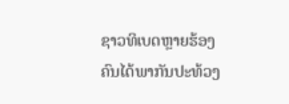ຊາວທິເບດຫຼາຍຮ້ອງຄົນໄດ້ພາກັນປະທ້ວງ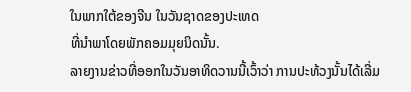ໃນພາກໃຕ້ຂອງຈີນ ໃນວັນຊາດຂອງປະເທດ
ທີ່ນໍາພາໂດຍພັກຄອມມຸຍນິດນັ້ນ.
ລາຍງານຂ່າວທີ່ອອກໃນວັນອາທິດວານນີ້ເວົ້າວ່າ ການປະທ້ວງນັ້ນໄດ້ເລີ່ມ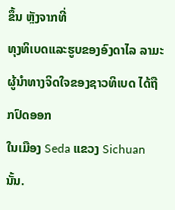ຂຶ້ນ ຫຼັງຈາກທີ່
ທຸງທິເບດແລະຮູບຂອງອົງດາໄລ ລາມະ ຜູ້ນໍາທາງຈິດໃຈຂອງຊາວທິເບດ ໄດ້ຖືກປົດອອກ
ໃນເມືອງ Seda ແຂວງ Sichuan ນັ້ນ.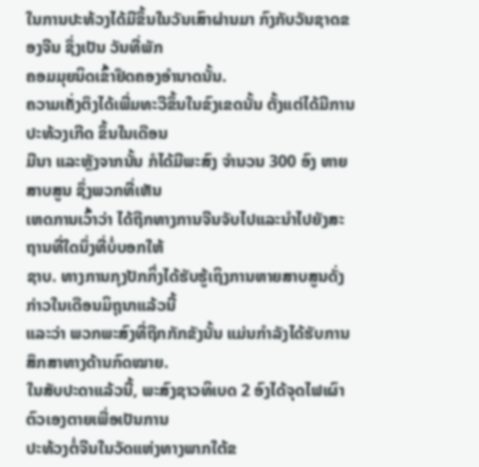ໃນການປະທ້ວງໄດ້ມີຂຶ້ນໃນວັນເສົາຜ່ານມາ ກົງກັບວັນຊາດຂອງຈີນ ຊຶ່ງເປັນ ວັນທີ່ພັກ
ຄອມມຸຍນິດເຂົ້າຢຶດຄອງອໍານາດນັ້ນ.
ຄວາມເຄັ່ງຕຶງໄດ້ເພີ່ມທະວີຂຶ້ນໃນຂົງເຂດນັ້ນ ຕັ້ງແຕ່ໄດ້ມີການປະທ້ວງເກີດ ຂຶ້ນໃນເດືອນ
ມີນາ ແລະຫຼັງຈາກນັ້ນ ກໍໄດ້ມີພະສົງ ຈໍານວນ 300 ອົງ ຫາຍສາບສູນ ຊຶ່ງພວກທີ່ເຫັນ
ເຫດການເວົ້າວ່າ ໄດ້ຖືກທາງການຈີນຈັບໄປແລະນໍາໄປຍັງສະຖານທີ່ໃດນຶ່ງທີ່ບໍ່ບອກໃຫ້
ຊາບ. ທາງການກຸງປັກກິ່ງໄດ້ຮັບຮູ້ເຖິງການຫາຍສາບສູນດັ່ງກ່າວໃນເດືອນມິຖຸນາແລ້ວນີ້
ແລະວ່າ ພວກພະສົງທີ່ຖືກກັກຂັງນັ້ນ ແມ່ນກໍາລັງໄດ້ຮັບການສຶກສາທາງດ້ານກົດໝາຍ.
ໃນສັບປະດາແລ້ວນີ້, ພະສົງຊາວທິເບດ 2 ອົງໄດ້ຈຸດໄຟເຜົາຕົວເອງຕາຍເພື່ອເປັນການ
ປະທ້ວງຕໍ່ຈີນໃນວັດແຫ່ງທາງພາກໃຕ້ຂ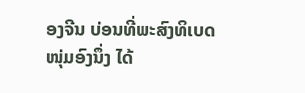ອງຈີນ ບ່ອນທີ່ພະສົງທິເບດໜຸ່ມອົງນຶ່ງ ໄດ້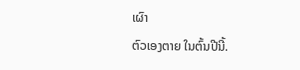ເຜົາ
ຕົວເອງຕາຍ ໃນຕົ້ນປີນີ້.